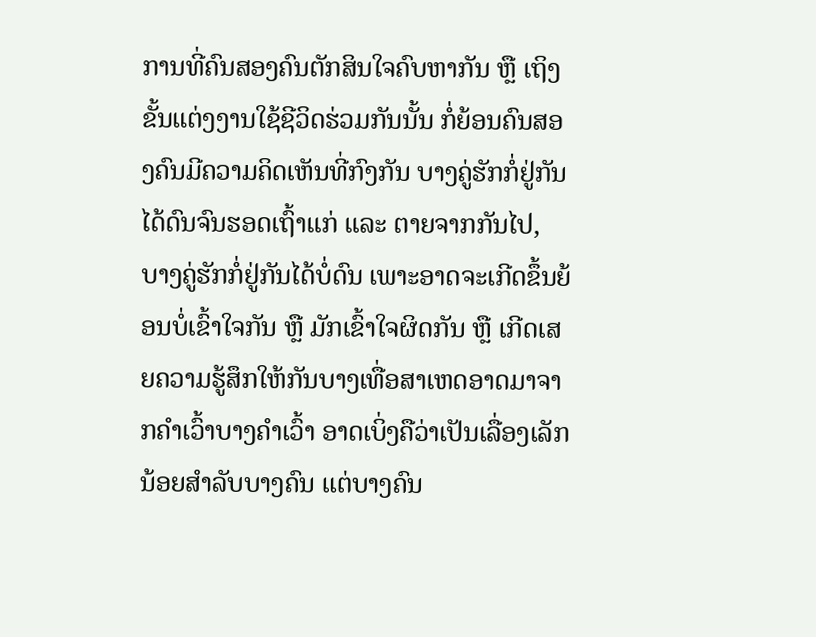ການທີ່ຄົນສອງຄົນຕັກສິນໃຈຄົບຫາກັນ ຫຼື ເຖິງຂັ້ນແຕ່ງງານໃຊ້ຊີວິດຮ່ວມກັນນັ້ນ ກໍ່ຍ້ອນຄົນສອງຄົນມີຄວາມຄິດເຫັນທີ່ກົງກັນ ບາງຄູ່ຮັກກໍ່ຢູ່ກັນໄດ້ດົນຈົນຮອດເຖົ້າແກ່ ແລະ ຕາຍຈາກກັນໄປ, ບາງຄູ່ຮັກກໍ່ຢູ່ກັນໄດ້ບໍ່ດົນ ເພາະອາດຈະເກີດຂຶ້ນຍ້ອນບໍ່ເຂົ້າໃຈກັນ ຫຼື ມັກເຂົ້າໃຈຜິດກັນ ຫຼື ເກີດເສຍຄວາມຮູ້ສຶກໃຫ້ກັນບາງເທື່ອສາເຫດອາດມາຈາກຄຳເວົ້າບາງຄຳເວົ້າ ອາດເບິ່ງຄືວ່າເປັນເລື່ອງເລັກນ້ອຍສຳລັບບາງຄົນ ແຕ່ບາງຄົນ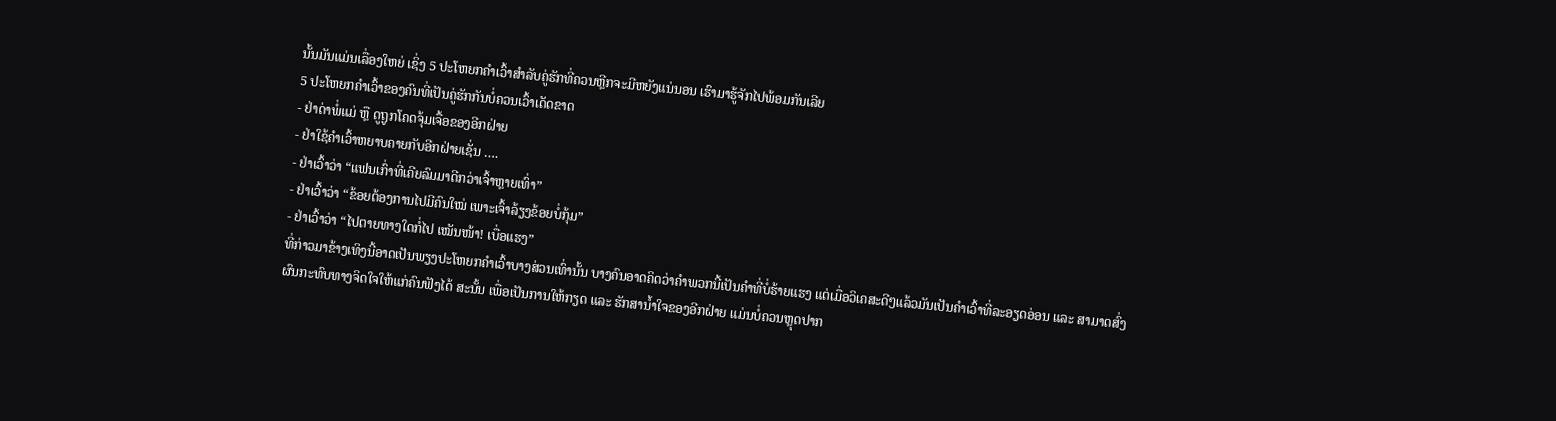ນັ້ນມັນແມ່ນເລື່ອງໃຫຍ່ ເຊິ່ງ 5 ປະໂຫຍກຄຳເວົ້າສຳລັບຄູ່ຮັກທີ່ຄວນຫຼີກຈະມີຫຍັງແນ່ນອນ ເຮົາມາຮູ້ຈັກໄປພ້ອມກັນເລີຍ
5 ປະໂຫຍກຄຳເວົ້າຂອງຄົນທີ່ເປັນຄູ່ຮັກກັນບໍ່ຄວນເວົ້າເດັດຂາດ
- ຢ່າດ່າພໍ່ແມ່ ຫຼື ດູຖູກໂຄດຈຸ້ມເຈື້ອຂອງອີກຝ່າຍ
- ຢ່າໃຊ້ຄຳເວົ້າຫຍາບຄາຍກັບອີກຝ່າຍເຊັ່ນ ….
- ຢ່າເວົ້າວ່າ “ແຟນເກົ່າທີ່ເຄີຍລົມມາດີກວ່າເຈົ້າຫຼາຍເທົ່າ”
- ຢ່າເວົ້າວ່າ “ຂ້ອຍຕ້ອງການໄປມີຄົນໃໝ່ ເພາະເຈົ້າລ້ຽງຂ້ອຍບໍ່ກຸ້ມ”
- ຢ່າເວົ້າວ່າ “ໄປຕາຍທາງໃດກໍ່ໄປ ເໝັນໜ້າ! ເບື່ອແຮງ”
ທີ່ກ່າວມາຂ້າງເທິງນີ້ອາດເປັນພຽງປະໂຫຍກຄຳເວົ້າບາງສ່ວນເທົ່ານັ້ນ ບາງຄົນອາດຄິດວ່າຄຳພວກນີ້ເປັນຄຳທີ່ບໍ່ຮ້າຍແຮງ ແຕ່ເມື່ອວິເຄສະດີໆແລ້ວມັນເປັນຄຳເວົ້າທີ່ລະອຽດອ່ອນ ແລະ ສາມາດສົ່ງຜົນກະທົບທາງຈິດໃຈໃຫ້ແກ່ຄົນຟັງໄດ້ ສະນັ້ນ ເພື່ອເປັນການໃຫ້ກຽດ ແລະ ຮັກສານ້ຳໃຈຂອງອີກຝ່າຍ ແມ່ນບໍ່ຄວນຫຼຸດປາກ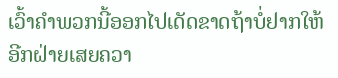ເວົ້າຄຳພວກນີ້ອອກໄປເດັດຂາດຖ້າບໍ່ຢາກໃຫ້ອີກຝ່າຍເສຍຄວາ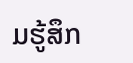ມຮູ້ສຶກ